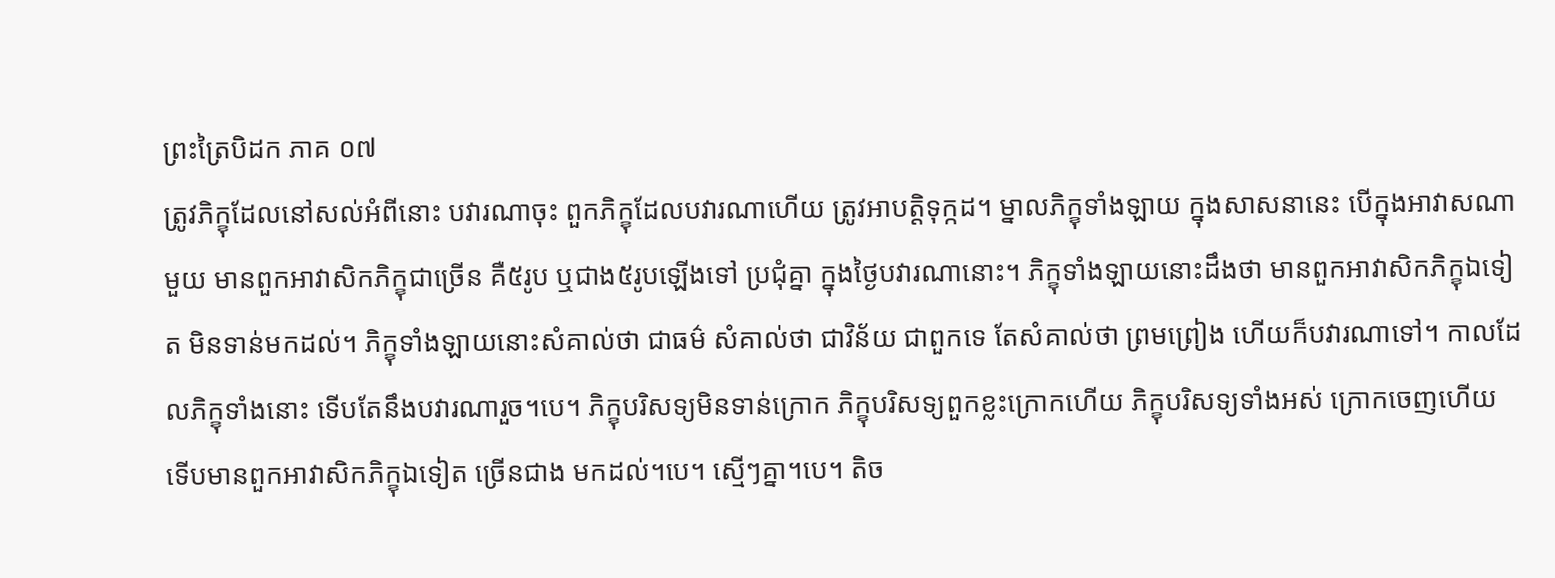ព្រះត្រៃបិដក ភាគ ០៧
ត្រូវភិក្ខុដែលនៅសល់អំពីនោះ បវារណាចុះ ពួកភិក្ខុដែលបវារណាហើយ ត្រូវអាបត្តិទុក្កដ។ ម្នាលភិក្ខុទាំងឡាយ ក្នុងសាសនានេះ បើក្នុងអាវាសណាមួយ មានពួកអាវាសិកភិក្ខុជាច្រើន គឺ៥រូប ឬជាង៥រូបឡើងទៅ ប្រជុំគ្នា ក្នុងថ្ងៃបវារណានោះ។ ភិក្ខុទាំងឡាយនោះដឹងថា មានពួកអាវាសិកភិក្ខុឯទៀត មិនទាន់មកដល់។ ភិក្ខុទាំងឡាយនោះសំគាល់ថា ជាធម៌ សំគាល់ថា ជាវិន័យ ជាពួកទេ តែសំគាល់ថា ព្រមព្រៀង ហើយក៏បវារណាទៅ។ កាលដែលភិក្ខុទាំងនោះ ទើបតែនឹងបវារណារួច។បេ។ ភិក្ខុបរិសទ្យមិនទាន់ក្រោក ភិក្ខុបរិសទ្យពួកខ្លះក្រោកហើយ ភិក្ខុបរិសទ្យទាំងអស់ ក្រោកចេញហើយ ទើបមានពួកអាវាសិកភិក្ខុឯទៀត ច្រើនជាង មកដល់។បេ។ ស្មើៗគ្នា។បេ។ តិច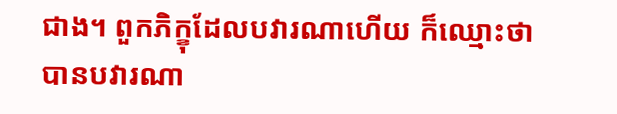ជាង។ ពួកភិក្ខុដែលបវារណាហើយ ក៏ឈ្មោះថា បានបវារណា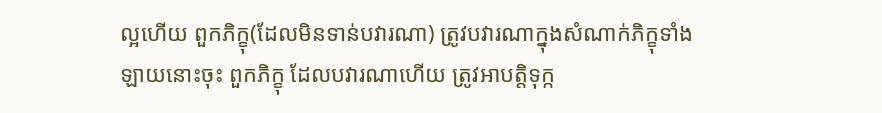ល្អហើយ ពួកភិក្ខុ(ដែលមិនទាន់បវារណា) ត្រូវបវារណាក្នុងសំណាក់ភិក្ខុទាំងឡាយនោះចុះ ពួកភិក្ខុ ដែលបវារណាហើយ ត្រូវអាបត្តិទុក្ក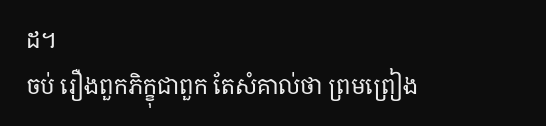ដ។
ចប់ រឿងពួកភិក្ខុជាពួក តែសំគាល់ថា ព្រមព្រៀង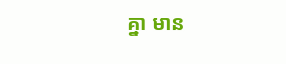គ្នា មាន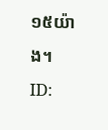១៥យ៉ាង។
ID: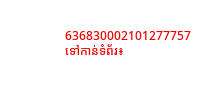636830002101277757
ទៅកាន់ទំព័រ៖